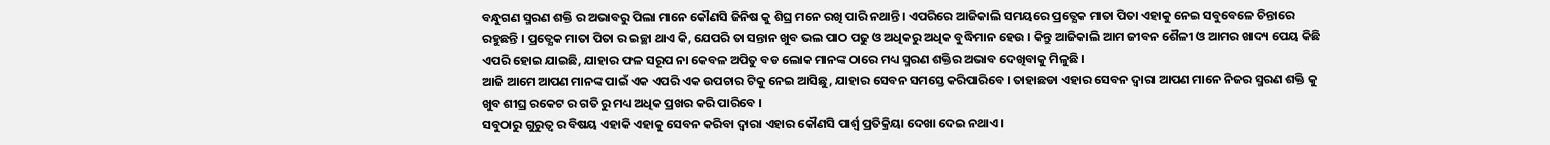ବନ୍ଧୁଗଣ ସ୍ମରଣ ଶକ୍ତି ର ଅଭାବରୁ ପିଲା ମାନେ କୌଣସି ଜିନିଷ କୁ ଶିଘ୍ର ମନେ ରଖି ପାରି ନଥାନ୍ତି । ଏପରିରେ ଆଜିକାଲି ସମୟରେ ପ୍ରତ୍ଯେକ ମାତା ପିତା ଏହାକୁ ନେଇ ସବୁବେଳେ ଚିନ୍ତାରେ ରହୁଛନ୍ତି । ପ୍ରତ୍ଯେକ ମାତା ପିତା ର ଇଚ୍ଛା ଥାଏ କି, ଯେପରି ତା ସନ୍ତାନ ଖୁବ ଭଲ ପାଠ ପଢୁ ଓ ଅଧିକରୁ ଅଧିକ ବୁଦ୍ଧିମାନ ହେଉ । କିନ୍ତୁ ଆଜିକାଲି ଆମ ଜୀବନ ଶୈଳୀ ଓ ଆମର ଖାଦ୍ୟ ପେୟ କିଛି ଏପରି ହୋଇ ଯାଇଛି, ଯାହାର ଫଳ ସରୂପ ନା କେବଳ ଅପିତୁ ବଡ ଲୋକ ମାନଙ୍କ ଠାରେ ମଧ୍ୟ ସ୍ମରଣ ଶକ୍ତିର ଅଭାବ ଦେଖିବାକୁ ମିଳୁଛି ।
ଆଜି ଆମେ ଆପଣ ମାନଙ୍କ ପାଇଁ ଏକ ଏପରି ଏକ ଉପଚାର ଟିକୁ ନେଇ ଆସିଛୁ, ଯାହାର ସେବନ ସମସ୍ତେ କରିପାରିବେ । ତାହାଛଡା ଏହାର ସେବନ ଦ୍ଵାରା ଆପଣ ମାନେ ନିଜର ସ୍ମରଣ ଶକ୍ତି କୁ ଖୁବ ଶୀଘ୍ର ରକେଟ ର ଗତି ରୁ ମଧ୍ୟ ଅଧିକ ପ୍ରଖର କରି ପାରିବେ ।
ସବୁଠାରୁ ଗୁରୁତ୍ବ ର ବିଷୟ ଏହାକି ଏହାକୁ ସେବନ କରିବା ଦ୍ଵାରା ଏହାର କୌଣସି ପାର୍ଶ୍ଵ ପ୍ରତିକ୍ରିୟା ଦେଖା ଦେଇ ନଥାଏ ।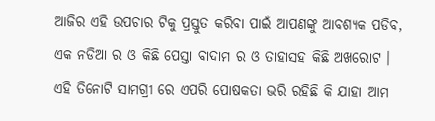ଆଜିର ଏହି ଉପଚାର ଟିକୁ ପ୍ରସ୍ତୁତ କରିବା ପାଇଁ ଆପଣଙ୍କୁ ଆବଶ୍ୟକ ପଡିବ, ଏକ ନଡିଆ ର ଓ କିଛି ପେସ୍ତା ବାଦାମ ର ଓ ତାହାସହ କିଛି ଅଖରୋଟ ।
ଏହି ତିନୋଟି ସାମଗ୍ରୀ ରେ ଏପରି ପୋଷକତା ଭରି ରହିଛି କି ଯାହା ଆମ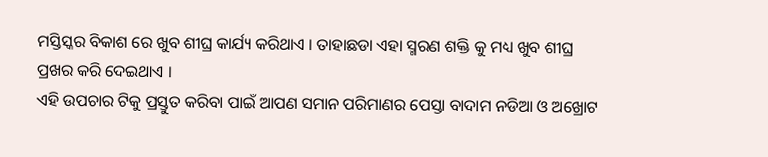ମସ୍ତିସ୍କର ବିକାଶ ରେ ଖୁବ ଶୀଘ୍ର କାର୍ଯ୍ୟ କରିଥାଏ । ତାହାଛଡା ଏହା ସ୍ମରଣ ଶକ୍ତି କୁ ମଧ୍ୟ ଖୁବ ଶୀଘ୍ର ପ୍ରଖର କରି ଦେଇଥାଏ ।
ଏହି ଉପଚାର ଟିକୁ ପ୍ରସ୍ତୁତ କରିବା ପାଇଁ ଆପଣ ସମାନ ପରିମାଣର ପେସ୍ତା ବାଦାମ ନଡିଆ ଓ ଅଖ୍ରୋଟ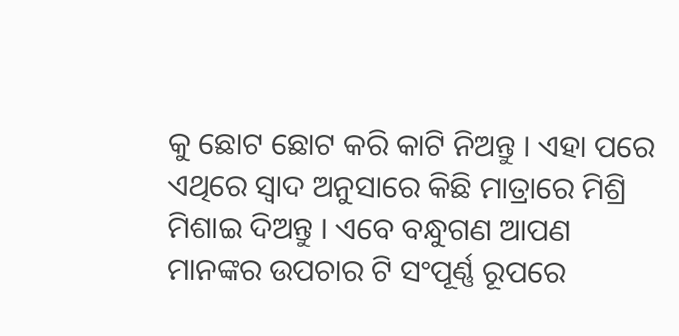କୁ ଛୋଟ ଛୋଟ କରି କାଟି ନିଅନ୍ତୁ । ଏହା ପରେ ଏଥିରେ ସ୍ଵାଦ ଅନୁସାରେ କିଛି ମାତ୍ରାରେ ମିଶ୍ରି ମିଶାଇ ଦିଅନ୍ତୁ । ଏବେ ବନ୍ଧୁଗଣ ଆପଣ ମାନଙ୍କର ଉପଚାର ଟି ସଂପୂର୍ଣ୍ଣ ରୂପରେ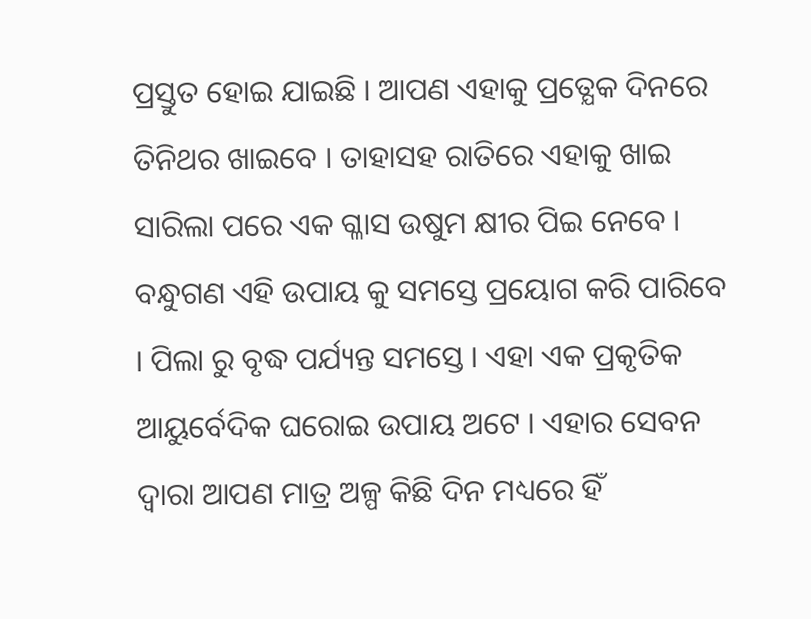ପ୍ରସ୍ତୁତ ହୋଇ ଯାଇଛି । ଆପଣ ଏହାକୁ ପ୍ରତ୍ଯେକ ଦିନରେ ତିନିଥର ଖାଇବେ । ତାହାସହ ରାତିରେ ଏହାକୁ ଖାଇ ସାରିଲା ପରେ ଏକ ଗ୍ଳାସ ଉଷୁମ କ୍ଷୀର ପିଇ ନେବେ ।
ବନ୍ଧୁଗଣ ଏହି ଉପାୟ କୁ ସମସ୍ତେ ପ୍ରୟୋଗ କରି ପାରିବେ । ପିଲା ରୁ ବୃଦ୍ଧ ପର୍ଯ୍ୟନ୍ତ ସମସ୍ତେ । ଏହା ଏକ ପ୍ରକୃତିକ ଆୟୁର୍ବେଦିକ ଘରୋଇ ଉପାୟ ଅଟେ । ଏହାର ସେବନ ଦ୍ଵାରା ଆପଣ ମାତ୍ର ଅଳ୍ପ କିଛି ଦିନ ମଧ୍ୟରେ ହିଁ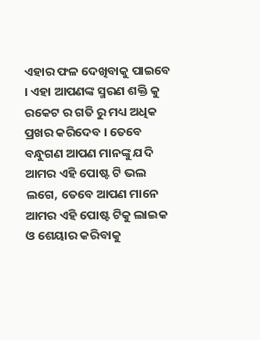ଏହାର ଫଳ ଦେଖିବାକୁ ପାଇବେ । ଏହା ଆପଣଙ୍କ ସ୍ମରଣ ଶକ୍ତି କୁ ରକେଟ ର ଗତି ରୁ ମଧ୍ୟ ଅଧିକ ପ୍ରଖର କରିଦେବ । ତେବେ ବନ୍ଧୁଗଣ ଆପଣ ମାନଙ୍କୁ ଯଦି ଆମର ଏହି ପୋଷ୍ଟ ଟି ଭଲ ଲଗେ, ତେବେ ଆପଣ ମାନେ ଆମର ଏହି ପୋଷ୍ଟ ଟିକୁ ଲାଇକ ଓ ଶେୟାର କରିବାକୁ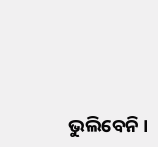ଭୁଲିବେନି ।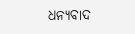ଧନ୍ୟବାଦ